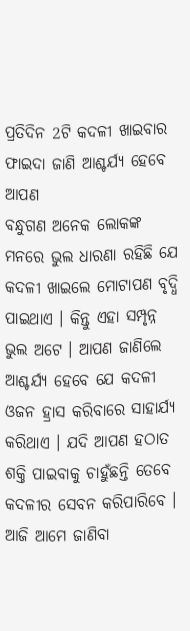ପ୍ରତିଦିନ 2ଟି କଦଳୀ ଖାଇବାର ଫାଇଦା ଜାଣି ଆଶ୍ଚର୍ଯ୍ୟ ହେବେ ଆପଣ
ବନ୍ଧୁଗଣ ଅନେକ ଲୋକଙ୍କ ମନରେ ଭୁଲ ଧାରଣା ରହିଛି ଯେ କଦଳୀ ଖାଇଲେ ମୋଟାପଣ ବୃଦ୍ଧି ପାଇଥାଏ । କିନ୍ତୁ ଏହା ସମ୍ପୃନ୍ନ ଭୁଲ ଅଟେ । ଆପଣ ଜାଣିଲେ ଆଶ୍ଚର୍ଯ୍ୟ ହେବେ ଯେ କଦଳୀ ଓଜନ ହ୍ରାସ କରିବାରେ ସାହାର୍ଯ୍ୟ କରିଥାଏ । ଯଦି ଆପଣ ହଠାତ ଶକ୍ତି ପାଇବାକୁ ଚାହୁଁଛନ୍ତି ତେବେ କଦଳୀର ସେବନ କରିପାରିବେ । ଆଜି ଆମେ ଜାଣିବା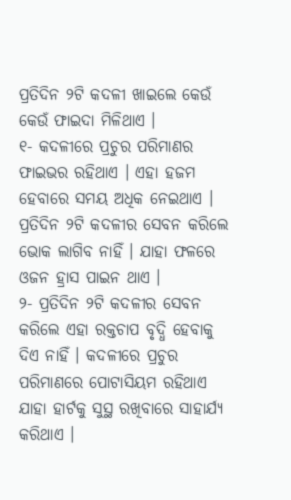ପ୍ରତିଦିନ ୨ଟି କଦଳୀ ଖାଇଲେ କେଉଁ କେଉଁ ଫାଇଦା ମିଳିଥାଏ ।
୧- କଦଳୀରେ ପ୍ରଚୁର ପରିମାଣର ଫାଇଭର ରହିଥାଏ । ଏହା ହଜମ ହେବାରେ ସମୟ ଅଧିକ ନେଇଥାଏ । ପ୍ରତିଦିନ ୨ଟି କଦଳୀର ସେବନ କରିଲେ ଭୋକ ଲାଗିବ ନାହିଁ । ଯାହା ଫଳରେ ଓଜନ ହ୍ରାସ ପାଇନ ଥାଏ ।
୨- ପ୍ରତିଦିନ ୨ଟି କଦଳୀର ସେବନ କରିଲେ ଏହା ରକ୍ତଚାପ ବୃଦ୍ଧି ହେବାକୁ ଦିଏ ନାହିଁ । କଦଳୀରେ ପ୍ରଚୁର ପରିମାଣରେ ପୋଟାସିୟମ ରହିଥାଏ ଯାହା ହାର୍ଟକୁ ସୁସ୍ଥ ରଖିବାରେ ସାହାର୍ଯ୍ୟ କରିଥାଏ ।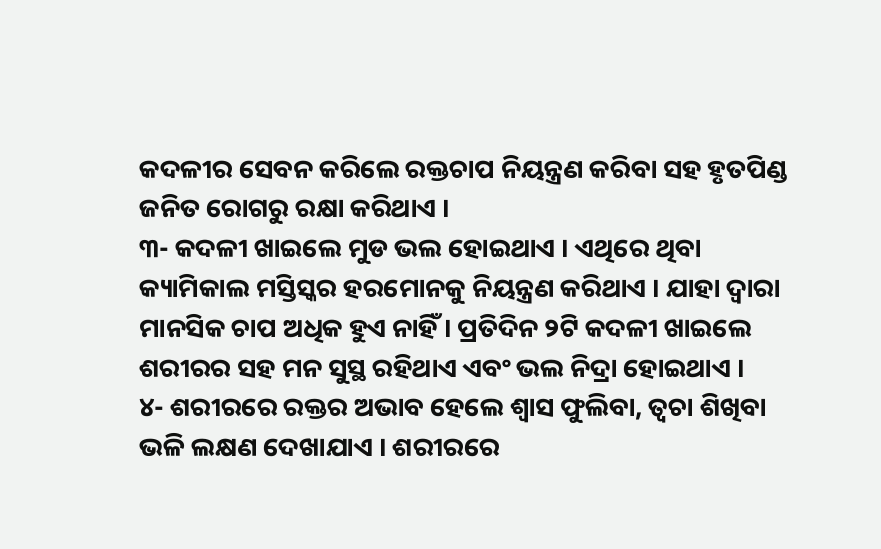କଦଳୀର ସେବନ କରିଲେ ରକ୍ତଚାପ ନିୟନ୍ତ୍ରଣ କରିବା ସହ ହୃତପିଣ୍ଡ ଜନିତ ରୋଗରୁ ରକ୍ଷା କରିଥାଏ ।
୩- କଦଳୀ ଖାଇଲେ ମୁଡ ଭଲ ହୋଇଥାଏ । ଏଥିରେ ଥିବା କ୍ୟାମିକାଲ ମସ୍ତିସ୍କର ହରମୋନକୁ ନିୟନ୍ତ୍ରଣ କରିଥାଏ । ଯାହା ଦ୍ଵାରା ମାନସିକ ଚାପ ଅଧିକ ହୁଏ ନାହିଁ । ପ୍ରତିଦିନ ୨ଟି କଦଳୀ ଖାଇଲେ ଶରୀରର ସହ ମନ ସୁସ୍ଥ ରହିଥାଏ ଏବଂ ଭଲ ନିଦ୍ରା ହୋଇଥାଏ ।
୪- ଶରୀରରେ ରକ୍ତର ଅଭାବ ହେଲେ ଶ୍ଵାସ ଫୁଲିବା, ତ୍ଵଚା ଶିଖିବା ଭଳି ଲକ୍ଷଣ ଦେଖାଯାଏ । ଶରୀରରେ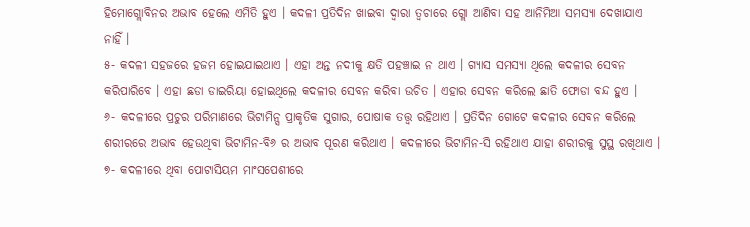ହିମୋଗ୍ଲୋବିନର ଅଭାବ ହେଲେ ଏମିତି ହୁଏ । କଦଳୀ ପ୍ରତିଦିନ ଖାଇବା ଦ୍ଵାରା ତ୍ଵଚାରେ ଗ୍ଲୋ ଆଣିବା ସହ ଆନିମିଆ ସମସ୍ଯା ଦେଖାଯାଏ ନାହିଁ ।
୫- କଦଳୀ ସହଜରେ ହଜମ ହୋଇଯାଇଥାଏ । ଏହା ଅନ୍ତ ନଦୀକୁ କ୍ଷତି ପହଞ୍ଚାଇ ନ ଥାଏ । ଗ୍ଯାସ ସମସ୍ଯା ଥିଲେ କଦଳୀର ସେବନ କରିପାରିବେ । ଏହା ଛଡା ଡାଇରିୟା ହୋଇଥିଲେ କଦଳୀର ସେବନ କରିବା ଉଚିତ । ଏହାର ସେବନ କରିଲେ ଛାତି ଫୋଡା ବନ୍ଦ ହୁଏ ।
୬- କଦଳୀରେ ପ୍ରଚୁର ପରିମାଣରେ ଭିଟାମିନ୍ସ ପ୍ରାକୃତିକ ସୁଗାର, ପୋଷାକ ତତ୍ତ୍ଵ ରହିଥାଏ । ପ୍ରତିଦିନ ଗୋଟେ କଦଳୀର ସେବନ କରିଲେ ଶରୀରରେ ଅଭାବ ହେଉଥିବା ଭିଟାମିନ-ବି୬ ର ଅଭାବ ପୂରଣ କରିଥାଏ । କଦଳୀରେ ଭିଟାମିନ-ସି ରହିଥାଏ ଯାହା ଶରୀରକୁ ସୁସ୍ଥ ରଖିଥାଏ ।
୭- କଦଳୀରେ ଥିବା ପୋଟାସିୟମ ମାଂସପେଶୀରେ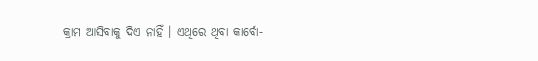କ୍ରାମ ଆସିବାକୁ ଦିଏ ନାହିଁ । ଏଥିରେ ଥିବା କାର୍ବୋ-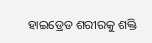ହାଇଡ୍ରେଡ ଶରୀରକୁ ଶକ୍ତି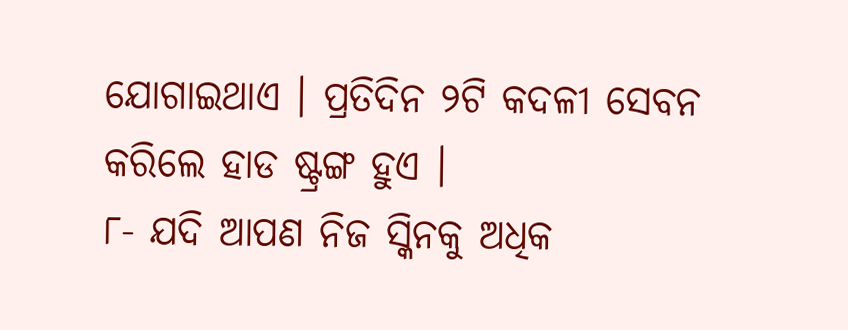ଯୋଗାଇଥାଏ । ପ୍ରତିଦିନ ୨ଟି କଦଳୀ ସେବନ କରିଲେ ହାଡ ଷ୍ଟ୍ରଙ୍ଗ ହୁଏ ।
୮- ଯଦି ଆପଣ ନିଜ ସ୍କିନକୁ ଅଧିକ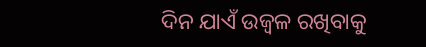ଦିନ ଯାଏଁ ଉଜ୍ବଳ ରଖିବାକୁ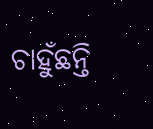ଚାହୁଁଛନ୍ତି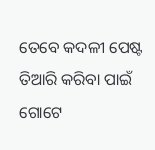ତେବେ କଦଳୀ ପେଷ୍ଟ ତିଆରି କରିବା ପାଇଁ ଗୋଟେ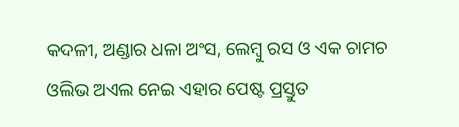କଦଳୀ, ଅଣ୍ଡାର ଧଳା ଅଂସ, ଲେମ୍ବୁ ରସ ଓ ଏକ ଚାମଚ ଓଲିଭ ଅଏଲ ନେଇ ଏହାର ପେଷ୍ଟ ପ୍ରସ୍ତୁତ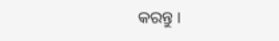କରନ୍ତୁ ।